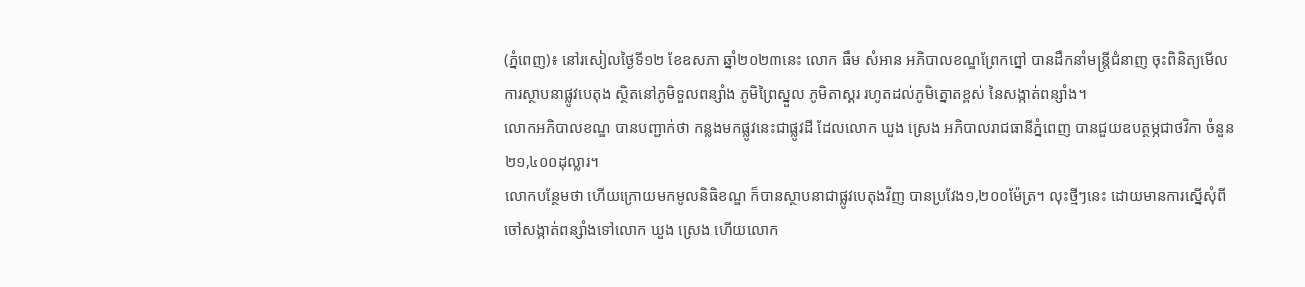(ភ្នំពេញ)៖ នៅរសៀលថ្ងៃទី១២ ខែឧសភា ឆ្នាំ២០២៣នេះ លោក ធឹម សំអាន អភិបាលខណ្ឌព្រែកព្នៅ បានដឹកនាំមន្ត្រីជំនាញ ចុះពិនិត្យមើលការស្ថាបនាផ្លូវបេតុង ស្ថិតនៅភូមិទួលពន្សាំង ភូមិព្រៃស្នួល ភូមិតាស្គរ រហូតដល់ភូមិត្នោតខ្ពស់ នៃសង្កាត់ពន្សាំង។
លោកអភិបាលខណ្ឌ បានបញ្ជាក់ថា កន្លងមកផ្លូវនេះជាផ្លូវដី ដែលលោក ឃួង ស្រេង អភិបាលរាជធានីភ្នំពេញ បានជួយឧបត្ថម្ភជាថវិកា ចំនួន២១,៤០០ដុល្លារ។
លោកបន្ថែមថា ហើយក្រោយមកមូលនិធិខណ្ឌ ក៏បានស្ថាបនាជាផ្លូវបេតុងវិញ បានប្រវែង១,២០០ម៉ែត្រ។ លុះថ្មីៗនេះ ដោយមានការស្នើសុំពីចៅសង្កាត់ពន្សាំងទៅលោក ឃួង ស្រេង ហើយលោក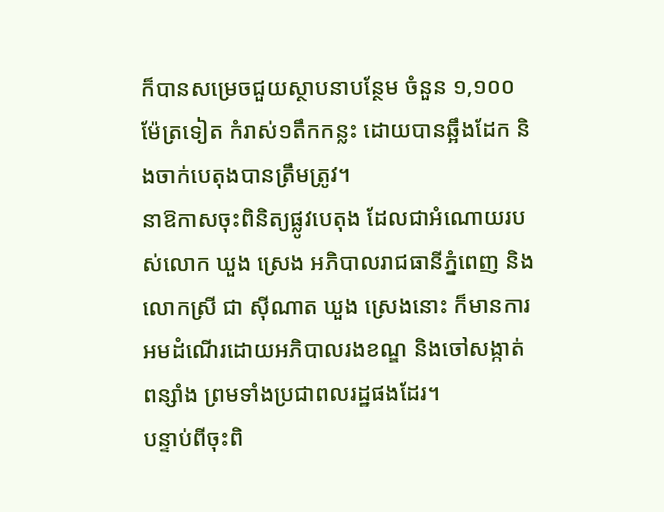ក៏បានសម្រេចជួយស្ថាបនាបន្ថែម ចំនួន ១,១០០ម៉ែត្រទៀត កំរាស់១តឹកកន្លះ ដោយបានឆ្អឹងដែក និងចាក់បេតុងបានត្រឹមត្រូវ។
នាឱកាសចុះពិនិត្យផ្លូវបេតុង ដែលជាអំណោយរបស់លោក ឃួង ស្រេង អភិបាលរាជធានីភ្នំពេញ និងលោកស្រី ជា ស៊ីណាត ឃួង ស្រេងនោះ ក៏មានការអមដំណើរដោយអភិបាលរងខណ្ឌ និងចៅសង្កាត់ពន្សាំង ព្រមទាំងប្រជាពលរដ្ឋផងដែរ។
បន្ទាប់ពីចុះពិ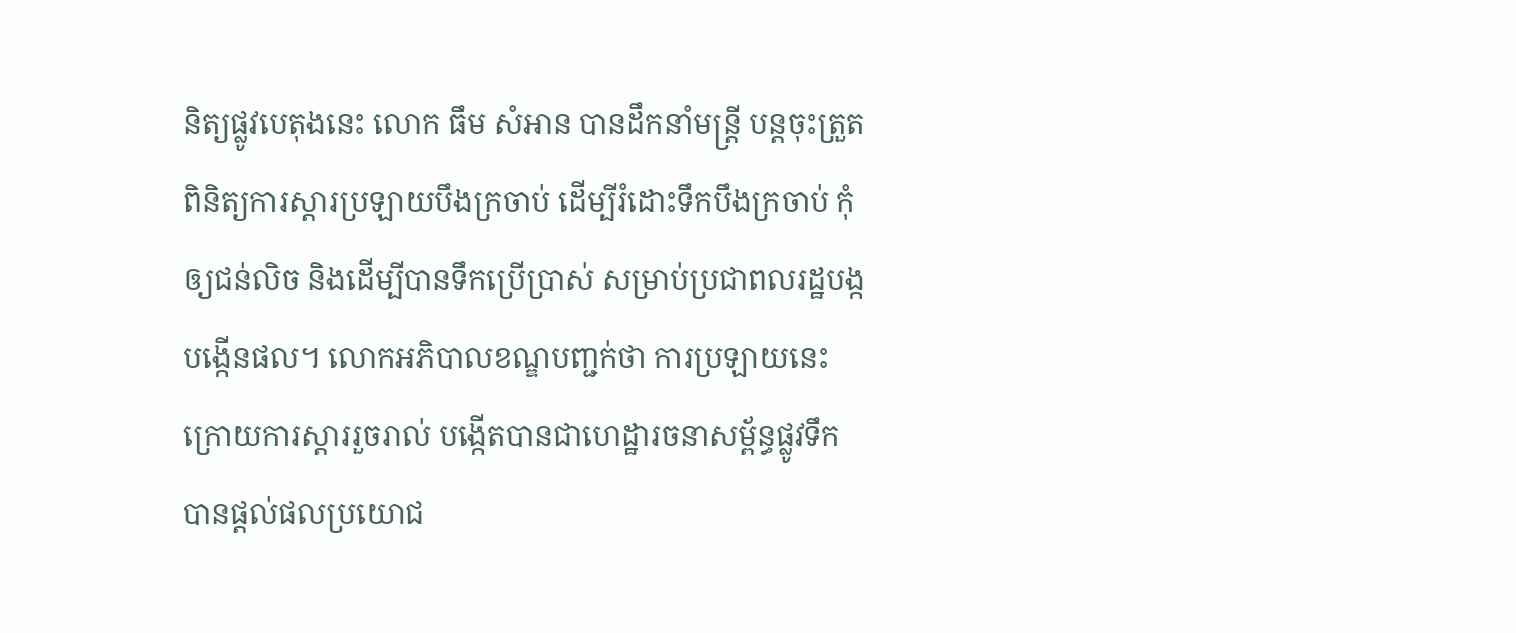និត្យផ្លូវបេតុងនេះ លោក ធឹម សំអាន បានដឹកនាំមន្ត្រី បន្តចុះត្រួតពិនិត្យការស្តារប្រឡាយបឹងក្រចាប់ ដើម្បីរំដោះទឹកបឹងក្រចាប់ កុំឲ្យជន់លិច និងដើម្បីបានទឹកប្រើប្រាស់ សម្រាប់ប្រជាពលរដ្ឋបង្កបង្កើនផល។ លោកអភិបាលខណ្ឌបញ្ជក់ថា ការប្រឡាយនេះ ក្រោយការស្តាររួចរាល់ បង្កើតបានជាហេដ្ឋារចនាសម្ព័ន្ធផ្លូវទឹក បានផ្តល់ផលប្រយោជ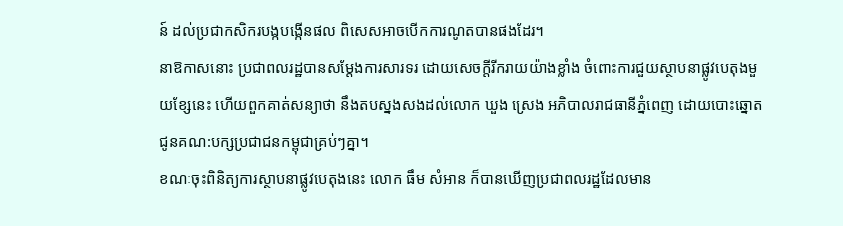ន៍ ដល់ប្រជាកសិករបង្កបង្កើនផល ពិសេសអាចបើកការណូតបានផងដែរ។
នាឱកាសនោះ ប្រជាពលរដ្ឋបានសម្តែងការសារទរ ដោយសេចក្តីរីករាយយ៉ាងខ្លាំង ចំពោះការជួយស្ថាបនាផ្លូវបេតុងមួយខ្សែនេះ ហើយពួកគាត់សន្យាថា នឹងតបស្នងសងដល់លោក ឃួង ស្រេង អភិបាលរាជធានីភ្នំពេញ ដោយបោះឆ្នោតជូនគណ:បក្សប្រជាជនកម្ពុជាគ្រប់ៗគ្នា។
ខណៈចុះពិនិត្យការស្ថាបនាផ្លូវបេតុងនេះ លោក ធឹម សំអាន ក៏បានឃើញប្រជាពលរដ្ឋដែលមាន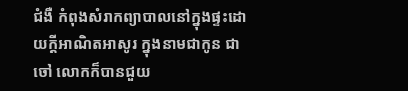ជំងឺ កំពុងសំរាកព្យាបាលនៅក្នុងផ្ទះដោយក្តីអាណិតអាសូរ ក្នុងនាមជាកូន ជាចៅ លោកក៏បានជួយ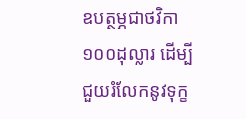ឧបត្ថម្ភជាថវិកា១០០ដុល្លារ ដើម្បីជួយរំលែកនូវទុក្ខ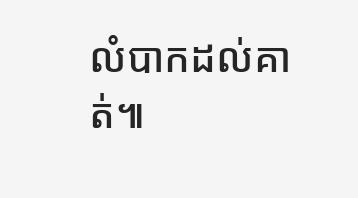លំបាកដល់គាត់៕